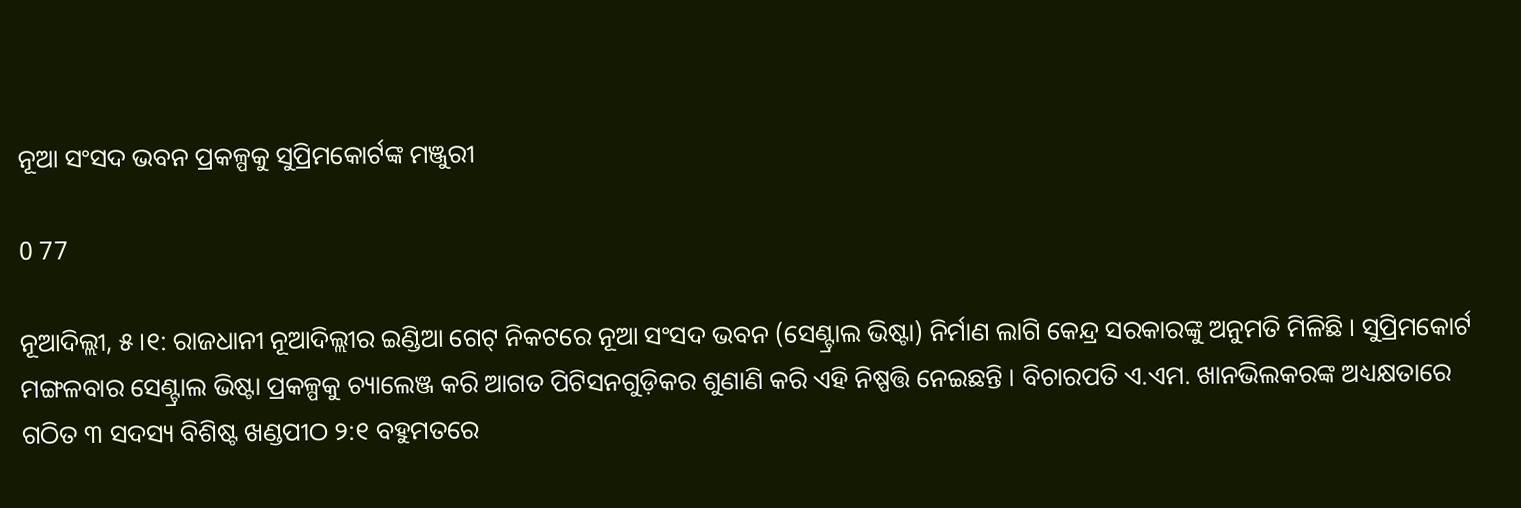ନୂଆ ସଂସଦ ଭବନ ପ୍ରକଳ୍ପକୁ ସୁପ୍ରିମକୋର୍ଟଙ୍କ ମଞ୍ଜୁରୀ

0 77

ନୂଆଦିଲ୍ଲୀ, ୫ ।୧: ରାଜଧାନୀ ନୂଆଦିଲ୍ଲୀର ଇଣ୍ଡିଆ ଗେଟ୍ ନିକଟରେ ନୂଆ ସଂସଦ ଭବନ (ସେଣ୍ଟ୍ରାଲ ଭିଷ୍ଟା) ନିର୍ମାଣ ଲାଗି କେନ୍ଦ୍ର ସରକାରଙ୍କୁ ଅନୁମତି ମିଳିଛି । ସୁପ୍ରିମକୋର୍ଟ ମଙ୍ଗଳବାର ସେଣ୍ଟ୍ରାଲ ଭିଷ୍ଟା ପ୍ରକଳ୍ପକୁ ଚ୍ୟାଲେଞ୍ଜ କରି ଆଗତ ପିଟିସନଗୁଡ଼ିକର ଶୁଣାଣି କରି ଏହି ନିଷ୍ପତ୍ତି ନେଇଛନ୍ତି । ବିଚାରପତି ଏ.ଏମ. ଖାନଭିଲକରଙ୍କ ଅଧ୍ୟକ୍ଷତାରେ ଗଠିତ ୩ ସଦସ୍ୟ ବିଶିଷ୍ଟ ଖଣ୍ଡପୀଠ ୨:୧ ବହୁମତରେ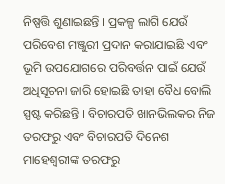ନିଷ୍ପତ୍ତି ଶୁଣାଇଛନ୍ତି । ପ୍ରକଳ୍ପ ଲାଗି ଯେଉଁ ପରିବେଶ ମଞ୍ଜୁରୀ ପ୍ରଦାନ କରାଯାଇଛି ଏବଂ ଭୂମି ଉପଯୋଗରେ ପରିବର୍ତ୍ତନ ପାଇଁ ଯେଉଁ ଅଧିସୂଚନା ଜାରି ହୋଇଛି ତାହା ବୈଧ ବୋଲି ସ୍ପଷ୍ଟ କରିଛନ୍ତି । ବିଚାରପତି ଖାନଭିଲକର ନିଜ ତରଫରୁ ଏବଂ ବିଚାରପତି ଦିନେଶ ମାହେଶ୍ୱରୀଙ୍କ ତରଫରୁ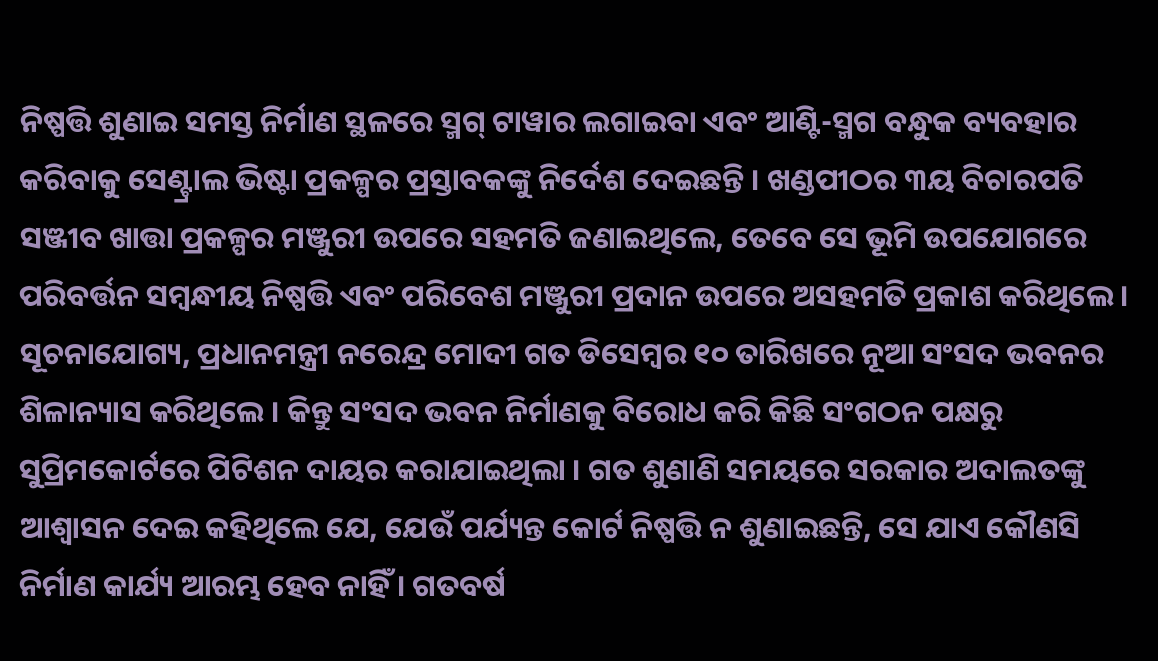ନିଷ୍ପତ୍ତି ଶୁଣାଇ ସମସ୍ତ ନିର୍ମାଣ ସ୍ଥଳରେ ସ୍ମଗ୍ ଟାୱାର ଲଗାଇବା ଏବଂ ଆଣ୍ଟି-ସ୍ମଗ ବନ୍ଧୁକ ବ୍ୟବହାର କରିବାକୁ ସେଣ୍ଟ୍ରାଲ ଭିଷ୍ଟା ପ୍ରକଳ୍ପର ପ୍ରସ୍ତାବକଙ୍କୁ ନିର୍ଦେଶ ଦେଇଛନ୍ତି । ଖଣ୍ଡପୀଠର ୩ୟ ବିଚାରପତି ସଞ୍ଜୀବ ଖାତ୍ତା ପ୍ରକଳ୍ପର ମଞ୍ଜୁରୀ ଉପରେ ସହମତି ଜଣାଇଥିଲେ, ତେବେ ସେ ଭୂମି ଉପଯୋଗରେ ପରିବର୍ତ୍ତନ ସମ୍ୱନ୍ଧୀୟ ନିଷ୍ପତ୍ତି ଏବଂ ପରିବେଶ ମଞ୍ଜୁରୀ ପ୍ରଦାନ ଉପରେ ଅସହମତି ପ୍ରକାଶ କରିଥିଲେ । ସୂଚନାଯୋଗ୍ୟ, ପ୍ରଧାନମନ୍ତ୍ରୀ ନରେନ୍ଦ୍ର ମୋଦୀ ଗତ ଡିସେମ୍ବର ୧୦ ତାରିଖରେ ନୂଆ ସଂସଦ ଭବନର ଶିଳାନ୍ୟାସ କରିଥିଲେ । କିନ୍ତୁ ସଂସଦ ଭବନ ନିର୍ମାଣକୁ ବିରୋଧ କରି କିଛି ସଂଗଠନ ପକ୍ଷରୁ ସୁପ୍ରିମକୋର୍ଟରେ ପିଟିଶନ ଦାୟର କରାଯାଇଥିଲା । ଗତ ଶୁଣାଣି ସମୟରେ ସରକାର ଅଦାଲତଙ୍କୁ ଆଶ୍ୱାସନ ଦେଇ କହିଥିଲେ ଯେ, ଯେଉଁ ପର୍ଯ୍ୟନ୍ତ କୋର୍ଟ ନିଷ୍ପତ୍ତି ନ ଶୁଣାଇଛନ୍ତି, ସେ ଯାଏ କୌଣସି ନିର୍ମାଣ କାର୍ଯ୍ୟ ଆରମ୍ଭ ହେବ ନାହିଁ । ଗତବର୍ଷ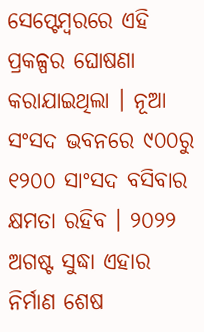ସେପ୍ଟେମ୍ବରରେ ଏହି ପ୍ରକଳ୍ପର ଘୋଷଣା କରାଯାଇଥିଲା । ନୂଆ ସଂସଦ ଭବନରେ ୯୦୦ରୁ ୧୨୦୦ ସାଂସଦ ବସିବାର କ୍ଷମତା ରହିବ । ୨୦୨୨ ଅଗଷ୍ଟ ସୁଦ୍ଧା ଏହାର ନିର୍ମାଣ ଶେଷ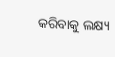କରିବାକୁ ଲକ୍ଷ୍ୟ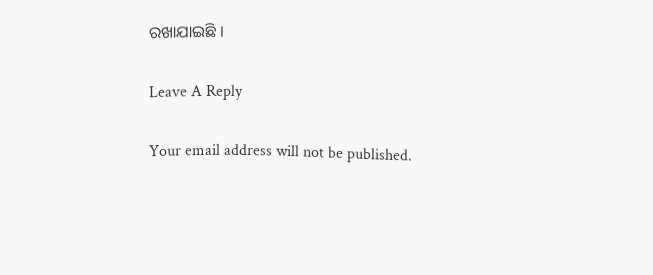ରଖାଯାଇଛି ।

Leave A Reply

Your email address will not be published.